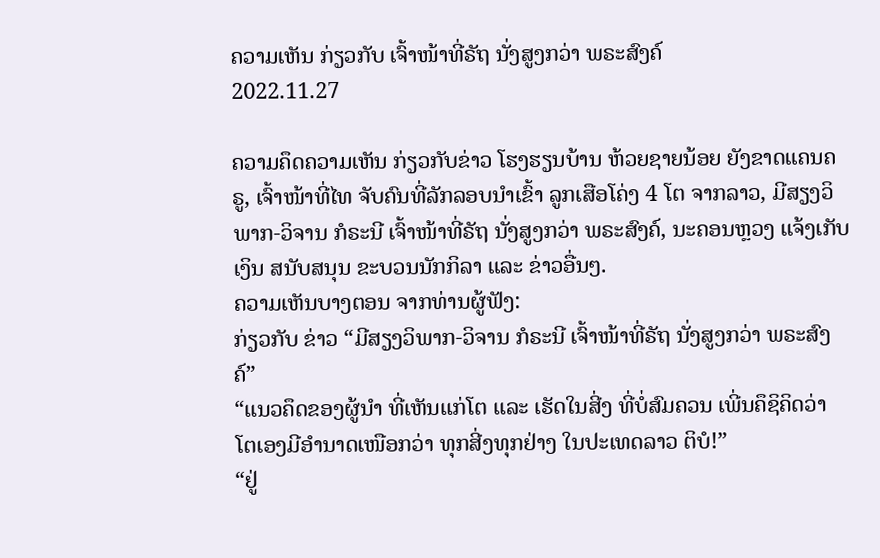ຄວາມເຫັນ ກ່ຽວກັບ ເຈົ້າໜ້າທີ່ຣັຖ ນັ່ງສູງກວ່າ ພຣະສົງຄ໌
2022.11.27

ຄວາມຄຶດຄວາມເຫັນ ກ່ຽວກັບຂ່າວ ໂຮງຮຽນບ້ານ ຫ້ວຍຊາຍນ້ອຍ ຍັງຂາດແຄນຄຣູ, ເຈົ້າໜ້າທີ່ໄທ ຈັບຄົນທີ່ລັກລອບນໍາເຂົ້າ ລູກເສືອໂຄ່ງ 4 ໂຕ ຈາກລາວ, ມີສຽງວິພາກ-ວິຈານ ກໍຣະນີ ເຈົ້າໜ້າທີ່ຣັຖ ນັ່ງສູງກວ່າ ພຣະສົງຄ໌, ນະຄອນຫຼວງ ແຈ້ງເກັບເງິນ ສນັບສນຸນ ຂະບວນນັກກິລາ ແລະ ຂ່າວອື່ນໆ.
ຄວາມເຫັນບາງຕອນ ຈາກທ່ານຜູ້ຟັງ:
ກ່ຽວກັບ ຂ່າວ “ມີສຽງວິພາກ-ວິຈານ ກໍຣະນີ ເຈົ້າໜ້າທີ່ຣັຖ ນັ່ງສູງກວ່າ ພຣະສົງຄ໌”
“ແນວຄຶດຂອງຜູ້ນຳ ທີ່ເຫັນແກ່ໂຕ ແລະ ເຮັດໃນສີ່ງ ທີ່ບໍ່ສົມຄວນ ເພີ່ນຄຶຊິຄິດວ່າ ໂຕເອງມີອຳນາດເໜືອກວ່າ ທຸກສີ່ງທຸກຢ່າງ ໃນປະເທດລາວ ຕິບໍ!”
“ຢູ່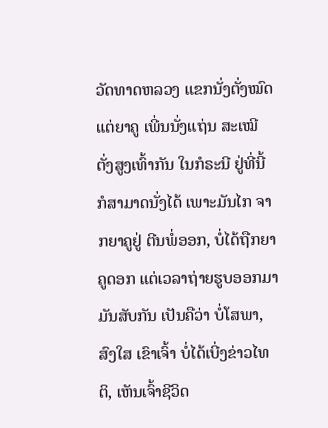ວັດທາດຫລວງ ແຂກນັ່ງຕັ່ງໝົດ ແຕ່ຍາຄູ ເພີ່ນນັ່ງແຖ່ນ ສະເໝີ ຕັ່ງສູງເທົ້າກັນ ໃນກໍຣະນີ ຢູ່ທີ່ນີ້ ກໍສາມາດນັ່ງໄດ້ ເພາະມັນໄກ ຈາກຍາຄູຢູ່ ຕີນພໍ່ອອກ, ບໍ່ໄດ້ຖືກຍາຄູດອກ ແຕ່ເວລາຖ່າຍຮູບອອກມາ ມັນສັບກັນ ເປັນຄືວ່າ ບໍ່ໂສພາ, ສົງໃສ ເຂົາເຈົ້າ ບໍ່ໄດ້ເບີ່ງຂ່າວໄທຕິ, ເຫັນເຈົ້າຊີວິດ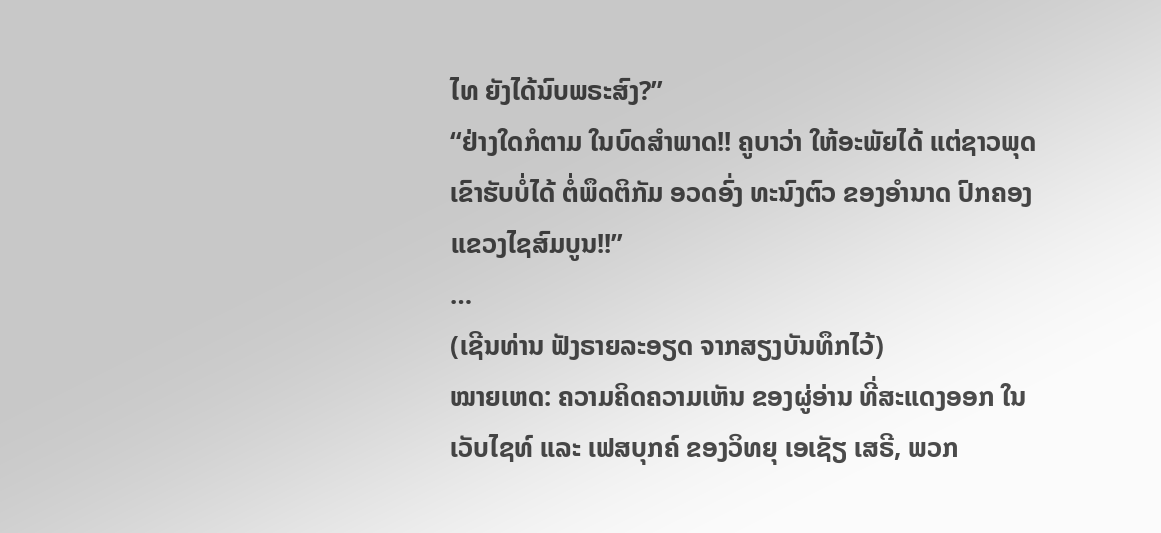ໄທ ຍັງໄດ້ນົບພຣະສົງ?”
“ຢ່າງໃດກໍຕາມ ໃນບົດສຳພາດ!! ຄູບາວ່າ ໃຫ້ອະພັຍໄດ້ ແຕ່ຊາວພຸດ ເຂົາຮັບບໍ່ໄດ້ ຕໍ່ພຶດຕິກັມ ອວດອົ່ງ ທະນົງຕົວ ຂອງອຳນາດ ປົກຄອງແຂວງໄຊສົມບູນ!!”
…
(ເຊີນທ່ານ ຟັງຣາຍລະອຽດ ຈາກສຽງບັນທຶກໄວ້)
ໝາຍເຫດ: ຄວາມຄິດຄວາມເຫັນ ຂອງຜູ່ອ່ານ ທີ່ສະແດງອອກ ໃນເວັບໄຊທ໌ ແລະ ເຟສບຸກຄ໌ ຂອງວິທຍຸ ເອເຊັຽ ເສຣີ, ພວກ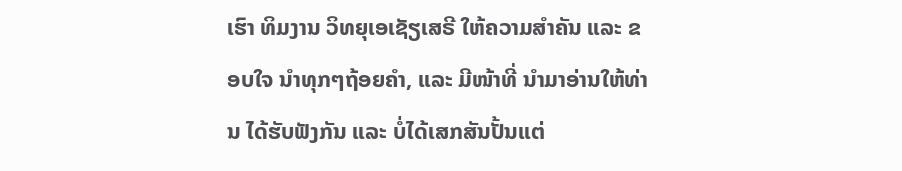ເຮົາ ທິມງານ ວິທຍຸເອເຊັຽເສຣີ ໃຫ້ຄວາມສຳຄັນ ແລະ ຂອບໃຈ ນຳທຸກໆຖ້ອຍຄຳ, ແລະ ມີໜ້າທີ່ ນຳມາອ່ານໃຫ້ທ່ານ ໄດ້ຮັບຟັງກັນ ແລະ ບໍ່ໄດ້ເສກສັນປັ້ນແຕ່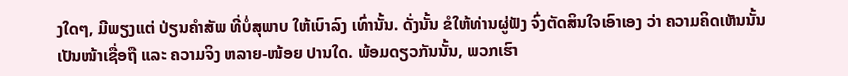ງໃດໆ, ມີພຽງແຕ່ ປ່ຽນຄຳສັພ ທີ່ບໍ່ສຸພາບ ໃຫ້ເບົາລົງ ເທົ່ານັ້ນ. ດັ່ງນັ້ນ ຂໍໃຫ້ທ່ານຜູ່ຟັງ ຈົ່ງຕັດສິນໃຈເອົາເອງ ວ່າ ຄວາມຄິດເຫັນນັ້ນ ເປັນໜ້າເຊື່ອຖື ແລະ ຄວາມຈິງ ຫລາຍ-ໜ້ອຍ ປານໃດ. ພ້ອມດຽວກັນນັ້ນ, ພວກເຮົາ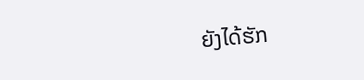ຍັງໄດ້ຮັກ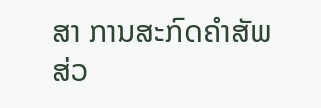ສາ ການສະກົດຄຳສັພ ສ່ວ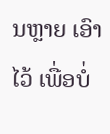ນຫຼາຍ ເອົາໄວ້ ເພື່ອບໍ່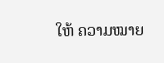ໃຫ້ ຄວາມໝາຍ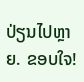ປ່ຽນໄປຫຼາຍ. ຂອບໃຈ!